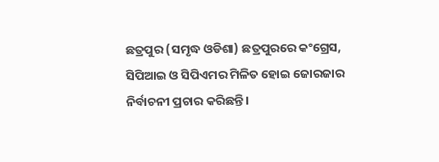ଛତ୍ରପୁର (ସମୃଦ୍ଧ ଓଡିଶା) ଛତ୍ରପୁରରେ କଂଗ୍ରେସ, ସିପିଆଇ ଓ ସିପିଏମର ମିଳିତ ହୋଇ ଜୋରଜାର ନିର୍ବାଚନୀ ପ୍ରଚାର କରିଛନ୍ତି ।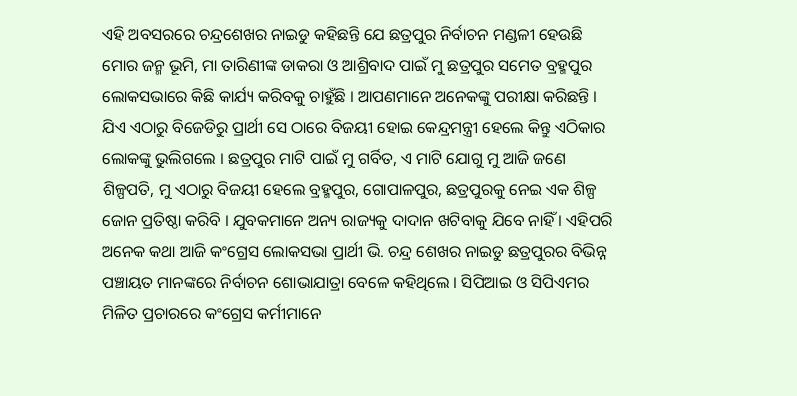ଏହି ଅବସରରେ ଚନ୍ଦ୍ରଶେଖର ନାଇଡୁ କହିଛନ୍ତି ଯେ ଛତ୍ରପୁର ନିର୍ବାଚନ ମଣ୍ଡଳୀ ହେଉଛି ମୋର ଜନ୍ମ ଭୂମି, ମା ତାରିଣୀଙ୍କ ଡାକରା ଓ ଆଶ୍ରିବାଦ ପାଇଁ ମୁ ଛତ୍ରପୁର ସମେତ ବ୍ରହ୍ମପୁର ଲୋକସଭାରେ କିଛି କାର୍ଯ୍ୟ କରିବକୁ ଚାହୁଁଛି । ଆପଣମାନେ ଅନେକଙ୍କୁ ପରୀକ୍ଷା କରିଛନ୍ତି । ଯିଏ ଏଠାରୁ ବିଜେଡିରୁ ପ୍ରାର୍ଥୀ ସେ ଠାରେ ବିଜୟୀ ହୋଇ କେନ୍ଦ୍ରମନ୍ତ୍ରୀ ହେଲେ କିନ୍ତୁ ଏଠିକାର ଲୋକଙ୍କୁ ଭୁଲିଗଲେ । ଛତ୍ରପୁର ମାଟି ପାଇଁ ମୁ ଗର୍ବିତ, ଏ ମାଟି ଯୋଗୁ ମୁ ଆଜି ଜଣେ ଶିଳ୍ପପତି, ମୁ ଏଠାରୁ ବିଜୟୀ ହେଲେ ବ୍ରହ୍ମପୁର, ଗୋପାଳପୁର, ଛତ୍ରପୁରକୁ ନେଇ ଏକ ଶିଳ୍ପ ଜୋନ ପ୍ରତିଷ୍ଠା କରିବି । ଯୁବକମାନେ ଅନ୍ୟ ରାଜ୍ୟକୁ ଦାଦାନ ଖଟିବାକୁ ଯିବେ ନାହିଁ । ଏହିପରି ଅନେକ କଥା ଆଜି କଂଗ୍ରେସ ଲୋକସଭା ପ୍ରାର୍ଥୀ ଭି. ଚନ୍ଦ୍ର ଶେଖର ନାଇଡୁ ଛତ୍ରପୁରର ବିଭିନ୍ନ ପଞ୍ଚାୟତ ମାନଙ୍କରେ ନିର୍ବାଚନ ଶୋଭାଯାତ୍ରା ବେଳେ କହିଥିଲେ । ସିପିଆଇ ଓ ସିପିଏମର ମିଳିତ ପ୍ରଚାରରେ କଂଗ୍ରେସ କର୍ମୀମାନେ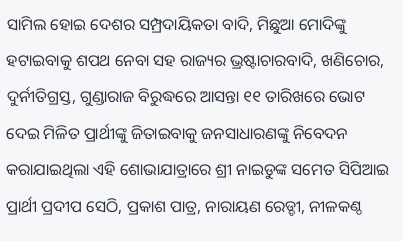ସାମିଲ ହୋଇ ଦେଶର ସମ୍ପ୍ରଦାୟିକତା ବାଦି, ମିଛୁଆ ମୋଦିଙ୍କୁ ହଟାଇବାକୁ ଶପଥ ନେବା ସହ ରାଜ୍ୟର ଭ୍ରଷ୍ଟାଚାରବାଦି, ଖଣିଚୋର, ଦୁର୍ନୀତିଗ୍ରସ୍ତ, ଗୁଣ୍ଡାରାଜ ବିରୁଦ୍ଧରେ ଆସନ୍ତା ୧୧ ତାରିଖରେ ଭୋଟ ଦେଇ ମିଳିତ ପ୍ରାର୍ଥୀଙ୍କୁ ଜିତାଇବାକୁ ଜନସାଧାରଣଙ୍କୁ ନିବେଦନ କରାଯାଇଥିଲା ଏହି ଶୋଭାଯାତ୍ରାରେ ଶ୍ରୀ ନାଇଡୁଙ୍କ ସମେତ ସିପିଆଇ ପ୍ରାର୍ଥୀ ପ୍ରଦୀପ ସେଠି, ପ୍ରକାଶ ପାତ୍ର, ନାରାୟଣ ରେଡ୍ଡୀ, ନୀଳକଣ୍ଠ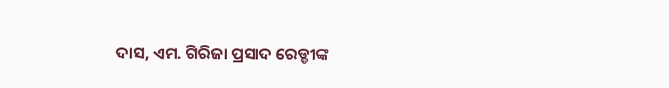ଦାସ, ଏମ. ଗିରିଜା ପ୍ରସାଦ ରେଡ୍ଡୀଙ୍କ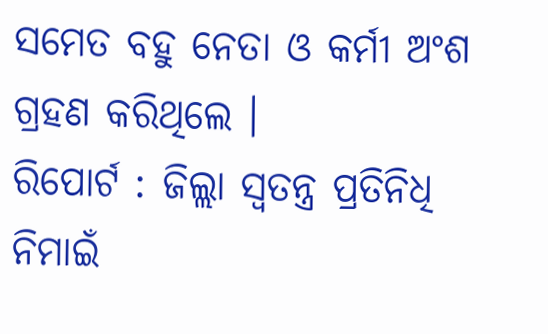ସମେତ ବହୁ ନେତା ଓ କର୍ମୀ ଅଂଶ ଗ୍ରହଣ କରିଥିଲେ ।
ରିପୋର୍ଟ : ଜିଲ୍ଲା ସ୍ୱତନ୍ତ୍ର ପ୍ରତିନିଧି ନିମାଇଁ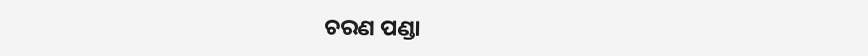ଚରଣ ପଣ୍ଡା